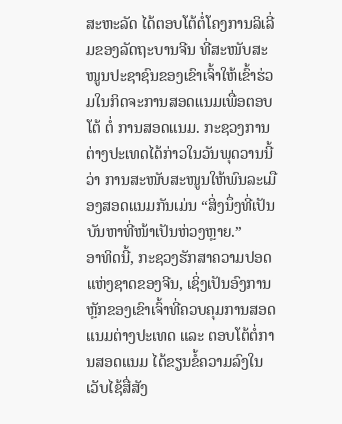ສະຫະລັດ ໄດ້ຕອບໂຕ້ຕໍ່ໂຄງການລິເລີ່ມຂອງລັດຖະບານຈີນ ທີ່ສະໜັບສະໜູນປະຊາຊົນຂອງເຂົາເຈົ້າໃຫ້ເຂົ້າຮ່ວມໃນກິດຈະການສອດແນມເພື່ອຕອບໂຕ້ ຕໍ່ ການສອດແນມ. ກະຊວງການຕ່າງປະເທດໄດ້ກ່າວໃນວັນພຸດວານນີ້ວ່າ ການສະໜັບສະໜູນໃຫ້ພົນລະເມືອງສອດແນມກັນເມ່ນ “ສິ່ງນຶ່ງທີ່ເປັນບັນຫາທີ່ໜ້າເປັນຫ່ວງຫຼາຍ.”
ອາທິດນີ້, ກະຊວງຮັກສາຄວາມປອດແຫ່ງຊາດຂອງຈີນ, ເຊິ່ງເປັນອົງການຫຼັກຂອງເຂົາເຈົ້າທີ່ຄວບຄຸມການສອດແນມຕ່າງປະເທດ ແລະ ຕອບໂຕ້ຕໍ່ການສອດແນມ ໄດ້ຂຽນຂໍ້ຄວາມລົງໃນເວັບໄຊ້ສື່ສັງ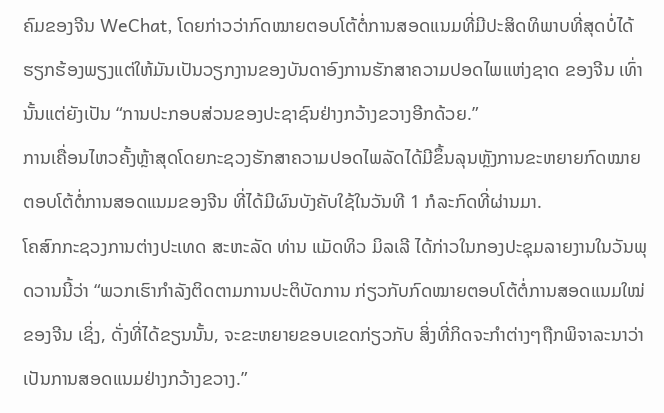ຄົມຂອງຈີນ WeChat, ໂດຍກ່າວວ່າກົດໝາຍຕອບໂຕ້ຕໍ່ການສອດແນມທີ່ມີປະສິດທິພາບທີ່ສຸດບໍ່ໄດ້ຮຽກຮ້ອງພຽງແຕ່ໃຫ້ມັນເປັນວຽກງານຂອງບັນດາອົງການຮັກສາຄວາມປອດໄພແຫ່ງຊາດ ຂອງຈີນ ເທົ່ານັ້ນແຕ່ຍັງເປັນ “ການປະກອບສ່ວນຂອງປະຊາຊົນຢ່າງກວ້າງຂວາງອີກດ້ວຍ.”
ການເຄື່ອນໄຫວຄັ້ງຫຼ້າສຸດໂດຍກະຊວງຮັກສາຄວາມປອດໄພລັດໄດ້ມີຂຶ້ນລຸນຫຼັງການຂະຫຍາຍກົດໝາຍຕອບໂຕ້ຕໍ່ການສອດແນມຂອງຈີນ ທີ່ໄດ້ມີຜົນບັງຄັບໃຊ້ໃນວັນທີ 1 ກໍລະກົດທີ່ຜ່ານມາ.
ໂຄສົກກະຊວງການຕ່າງປະເທດ ສະຫະລັດ ທ່ານ ແມັດທິວ ມິລເລີ ໄດ້ກ່າວໃນກອງປະຊຸມລາຍງານໃນວັນພຸດວານນີ້ວ່າ “ພວກເຮົາກຳລັງຕິດຕາມການປະຕິບັດການ ກ່ຽວກັບກົດໝາຍຕອບໂຕ້ຕໍ່ການສອດແນມໃໝ່ຂອງຈີນ ເຊິ່ງ, ດັ່ງທີ່ໄດ້ຂຽນນັ້ນ, ຈະຂະຫຍາຍຂອບເຂດກ່ຽວກັບ ສິ່ງທີ່ກິດຈະກຳຕ່າງໆຖືກພິຈາລະນາວ່າເປັນການສອດແນມຢ່າງກວ້າງຂວາງ.”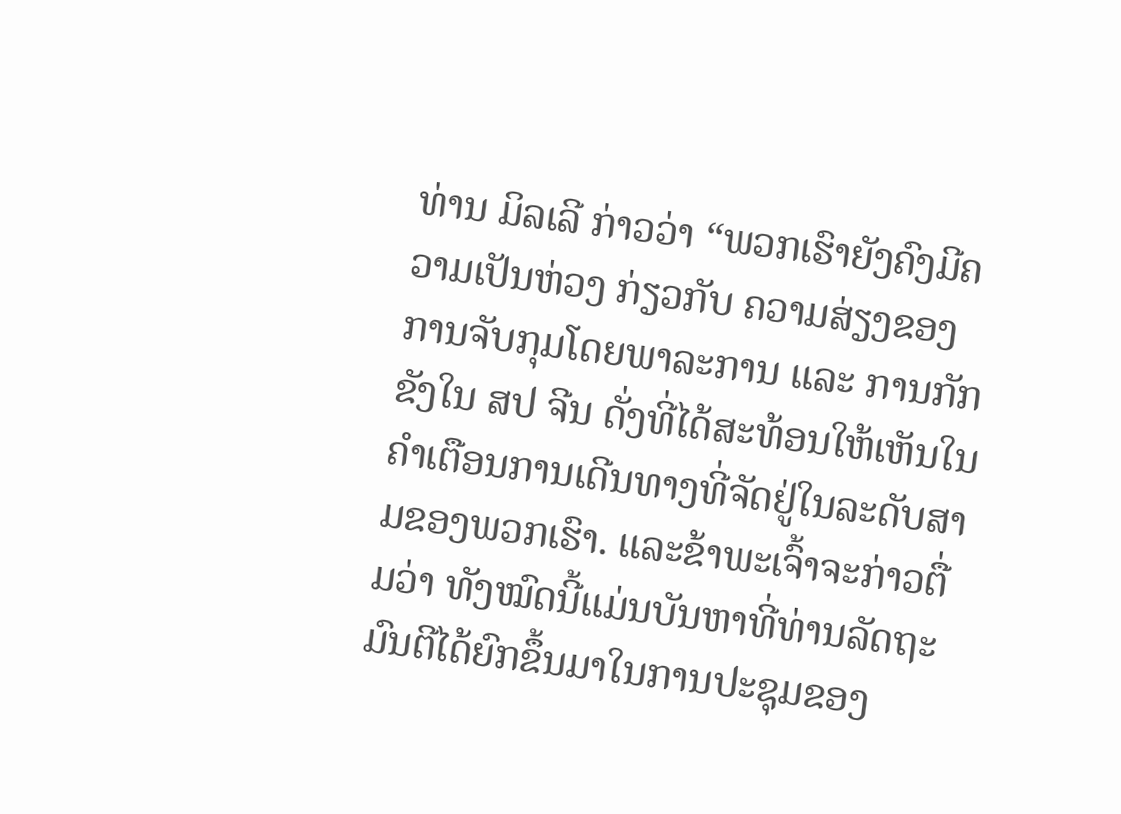ທ່ານ ມິລເລີ ກ່າວວ່າ “ພວກເຮົາຍັງຄົງມີຄວາມເປັນຫ່ວງ ກ່ຽວກັບ ຄວາມສ່ຽງຂອງການຈັບກຸມໂດຍພາລະການ ແລະ ການກັກຂັງໃນ ສປ ຈີນ ດັ່ງທີ່ໄດ້ສະທ້ອນໃຫ້ເຫັນໃນຄຳເຕືອນການເດີນທາງທີ່ຈັດຢູ່ໃນລະດັບສາມຂອງພວກເຮົາ. ແລະຂ້າພະເຈົ້າຈະກ່າວຕື່ມວ່າ ທັງໝົດນີ້ແມ່ນບັນຫາທີ່ທ່ານລັດຖະມົນຕີໄດ້ຍົກຂຶ້ນມາໃນການປະຊຸມຂອງ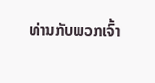ທ່ານກັບພວກເຈົ້າ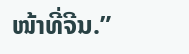ໜ້າທີ່ຈີນ.”